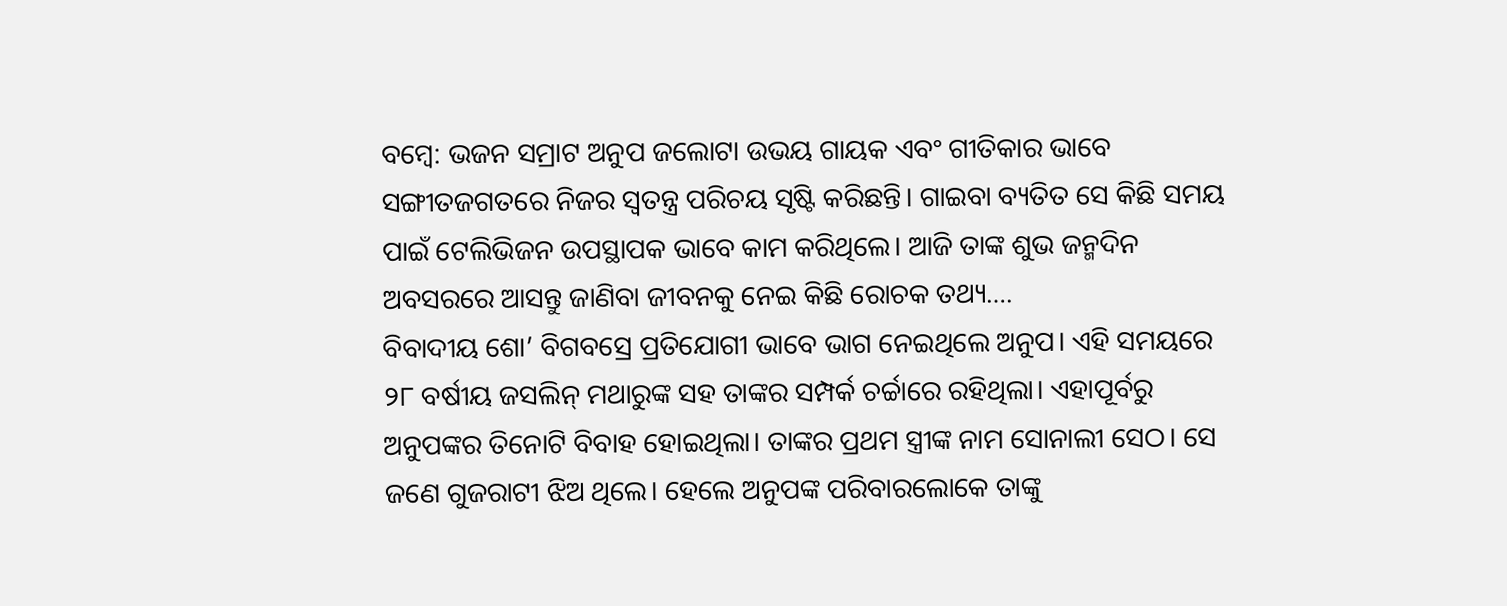ବମ୍ବେ: ଭଜନ ସମ୍ରାଟ ଅନୁପ ଜଲୋଟା ଉଭୟ ଗାୟକ ଏବଂ ଗୀତିକାର ଭାବେ ସଙ୍ଗୀତଜଗତରେ ନିଜର ସ୍ବତନ୍ତ୍ର ପରିଚୟ ସୃଷ୍ଟି କରିଛନ୍ତି। ଗାଇବା ବ୍ୟତିତ ସେ କିଛି ସମୟ ପାଇଁ ଟେଲିଭିଜନ ଉପସ୍ଥାପକ ଭାବେ କାମ କରିଥିଲେ। ଆଜି ତାଙ୍କ ଶୁଭ ଜନ୍ମଦିନ ଅବସରରେ ଆସନ୍ତୁ ଜାଣିବା ଜୀବନକୁ ନେଇ କିଛି ରୋଚକ ତଥ୍ୟ….
ବିବାଦୀୟ ଶୋ’ ବିଗବସ୍ରେ ପ୍ରତିଯୋଗୀ ଭାବେ ଭାଗ ନେଇଥିଲେ ଅନୁପ। ଏହି ସମୟରେ ୨୮ ବର୍ଷୀୟ ଜସଲିନ୍ ମଥାରୁଙ୍କ ସହ ତାଙ୍କର ସମ୍ପର୍କ ଚର୍ଚ୍ଚାରେ ରହିଥିଲା। ଏହାପୂର୍ବରୁ ଅନୁପଙ୍କର ତିନୋଟି ବିବାହ ହୋଇଥିଲା। ତାଙ୍କର ପ୍ରଥମ ସ୍ତ୍ରୀଙ୍କ ନାମ ସୋନାଲୀ ସେଠ। ସେ ଜଣେ ଗୁଜରାଟୀ ଝିଅ ଥିଲେ। ହେଲେ ଅନୁପଙ୍କ ପରିବାରଲୋକେ ତାଙ୍କୁ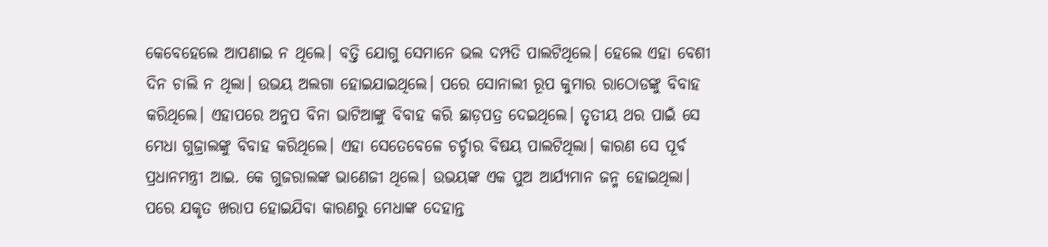କେବେହେଲେ ଆପଣାଇ ନ ଥିଲେ। ବତ୍ତି ଯୋଗୁ ସେମାନେ ଭଲ ଦମ୍ପତି ପାଲଟିଥିଲେ। ହେଲେ ଏହା ବେଶୀ ଦିନ ଚାଲି ନ ଥିଲା। ଉଭୟ ଅଲଗା ହୋଇଯାଇଥିଲେ। ପରେ ସୋନାଲୀ ରୂପ କୁମାର ରାଠୋଡଙ୍କୁ ବିବାହ କରିଥିଲେ। ଏହାପରେ ଅନୁପ ବିନା ଭାଟିଆଙ୍କୁ ବିବାହ କରି ଛାଡ଼ପତ୍ର ଦେଇଥିଲେ। ତୃତୀୟ ଥର ପାଇଁ ସେ ମେଧା ଗୁଜ୍ରାଲଙ୍କୁ ବିବାହ କରିଥିଲେ। ଏହା ସେତେବେଳେ ଚର୍ଚ୍ଚାର ବିଷୟ ପାଲଟିଥିଲା। କାରଣ ସେ ପୂର୍ବ ପ୍ରଧାନମନ୍ତ୍ରୀ ଆଇ. କେ ଗୁଜରାଲଙ୍କ ଭାଣେଜୀ ଥିଲେ। ଉଭୟଙ୍କ ଏକ ପୁଅ ଆର୍ଯ୍ୟମାନ ଜନ୍ମ ହୋଇଥିଲା। ପରେ ଯକୃତ ଖରାପ ହୋଇଯିବା କାରଣରୁ ମେଧାଙ୍କ ଦେହାନ୍ତ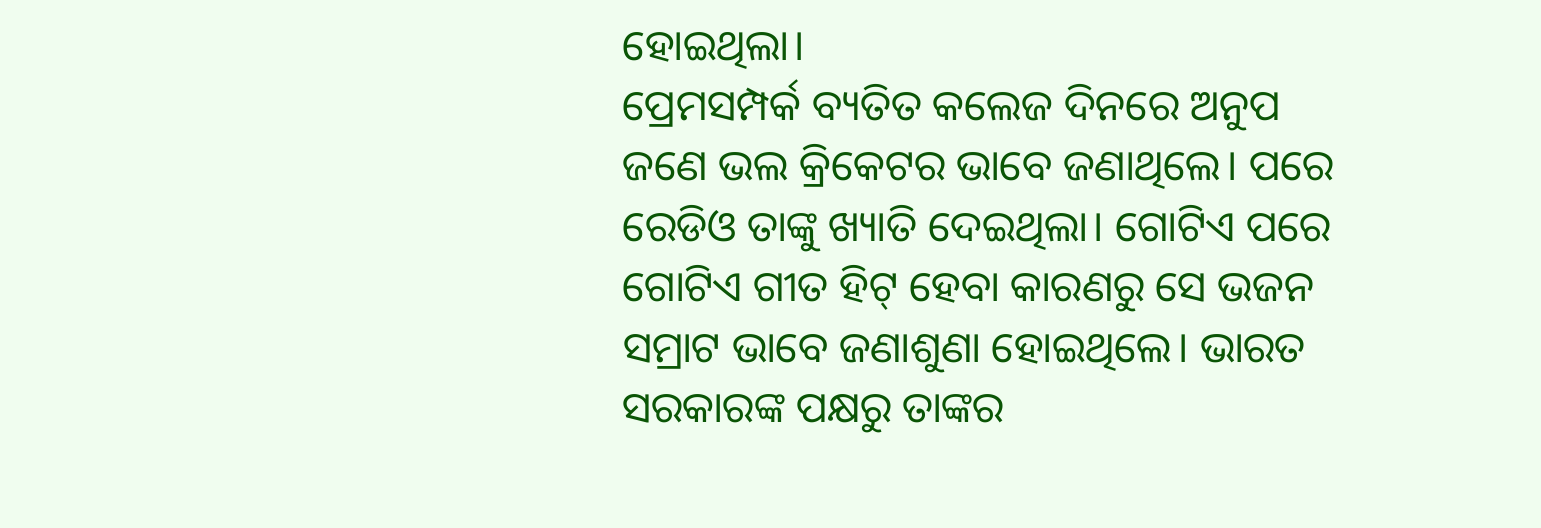ହୋଇଥିଲା।
ପ୍ରେମସମ୍ପର୍କ ବ୍ୟତିତ କଲେଜ ଦିନରେ ଅନୁପ ଜଣେ ଭଲ କ୍ରିକେଟର ଭାବେ ଜଣାଥିଲେ। ପରେ ରେଡିଓ ତାଙ୍କୁ ଖ୍ୟାତି ଦେଇଥିଲା। ଗୋଟିଏ ପରେ ଗୋଟିଏ ଗୀତ ହିଟ୍ ହେବା କାରଣରୁ ସେ ଭଜନ ସମ୍ରାଟ ଭାବେ ଜଣାଶୁଣା ହୋଇଥିଲେ। ଭାରତ ସରକାରଙ୍କ ପକ୍ଷରୁ ତାଙ୍କର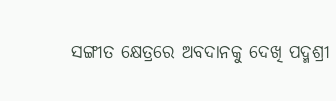ସଙ୍ଗୀତ କ୍ଷେତ୍ରରେ ଅବଦାନକୁ ଦେଖି ପଦ୍ମଶ୍ରୀ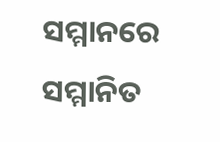ସମ୍ମାନରେ ସମ୍ମାନିତ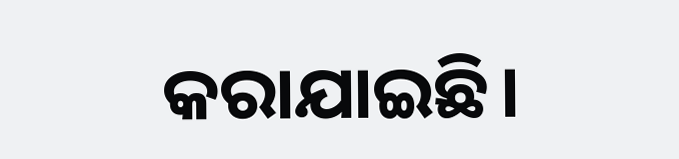କରାଯାଇଛି।